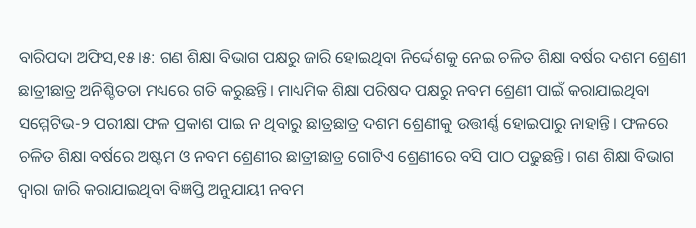ବାରିପଦା ଅଫିସ,୧୫।୫: ଗଣ ଶିକ୍ଷା ବିଭାଗ ପକ୍ଷରୁ ଜାରି ହୋଇଥିବା ନିର୍ଦ୍ଦେଶକୁ ନେଇ ଚଳିତ ଶିକ୍ଷା ବର୍ଷର ଦଶମ ଶ୍ରେଣୀ ଛାତ୍ରୀଛାତ୍ର ଅନିଶ୍ଚିତତା ମଧ୍ୟରେ ଗତି କରୁଛନ୍ତି। ମାଧ୍ୟମିକ ଶିକ୍ଷା ପରିଷଦ ପକ୍ଷରୁ ନବମ ଶ୍ରେଣୀ ପାଇଁ କରାଯାଇଥିବା ସମ୍ମେଟିଭ-୨ ପରୀକ୍ଷା ଫଳ ପ୍ରକାଶ ପାଇ ନ ଥିବାରୁ ଛାତ୍ରଛାତ୍ର ଦଶମ ଶ୍ରେଣୀକୁ ଉତ୍ତୀର୍ଣ୍ଣ ହୋଇପାରୁ ନାହାନ୍ତି। ଫଳରେ ଚଳିତ ଶିକ୍ଷା ବର୍ଷରେ ଅଷ୍ଟମ ଓ ନବମ ଶ୍ରେଣୀର ଛାତ୍ରୀଛାତ୍ର ଗୋଟିଏ ଶ୍ରେଣୀରେ ବସି ପାଠ ପଢୁଛନ୍ତି। ଗଣ ଶିକ୍ଷା ବିଭାଗ ଦ୍ୱାରା ଜାରି କରାଯାଇଥିବା ବିଜ୍ଞପ୍ତି ଅନୁଯାୟୀ ନବମ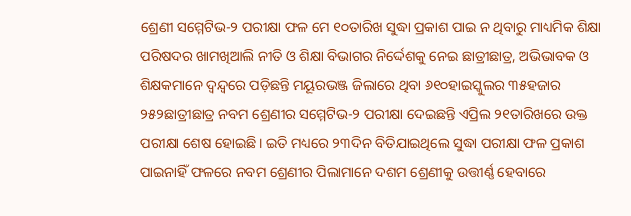ଶ୍ରେଣୀ ସମ୍ମେଟିଭ-୨ ପରୀକ୍ଷା ଫଳ ମେ ୧୦ତାରିଖ ସୁଦ୍ଧା ପ୍ରକାଶ ପାଇ ନ ଥିବାରୁ ମାଧ୍ୟମିକ ଶିକ୍ଷା ପରିଷଦର ଖାମଖିଆଲି ନୀତି ଓ ଶିକ୍ଷା ବିଭାଗର ନିର୍ଦ୍ଦେଶକୁ ନେଇ ଛାତ୍ରୀଛାତ୍ର, ଅଭିଭାବକ ଓ ଶିକ୍ଷକମାନେ ଦ୍ୱନ୍ଦ୍ୱରେ ପଡ଼ିଛନ୍ତି ମୟୂରଭଞ୍ଜ ଜିଲାରେ ଥିବା ୬୧୦ହାଇସ୍କୁଲର ୩୫ହଜାର ୨୫୨ଛାତ୍ରୀଛାତ୍ର ନବମ ଶ୍ରେଣୀର ସମ୍ମେଟିଭ-୨ ପରୀକ୍ଷା ଦେଇଛନ୍ତି ଏପ୍ରିଲ ୨୧ତାରିଖରେ ଉକ୍ତ ପରୀକ୍ଷା ଶେଷ ହୋଇଛି। ଇତି ମଧ୍ୟରେ ୨୩ଦିନ ବିତିଯାଇଥିଲେ ସୁଦ୍ଧା ପରୀକ୍ଷା ଫଳ ପ୍ରକାଶ ପାଇନାହିଁ ଫଳରେ ନବମ ଶ୍ରେଣୀର ପିଲାମାନେ ଦଶମ ଶ୍ରେଣୀକୁ ଉତ୍ତୀର୍ଣ୍ଣ ହେବାରେ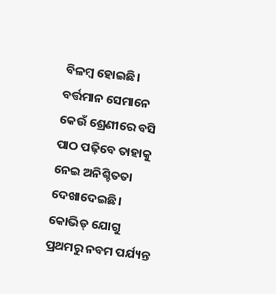ବିଳମ୍ବ ହୋଇଛି। ବର୍ତ୍ତମାନ ସେମାନେ କେଉଁ ଶ୍ରେଣୀରେ ବସି ପାଠ ପଢ଼ିବେ ତାହାକୁ ନେଇ ଅନିଶ୍ଚିତତା ଦେଖାଦେଇଛି। କୋଭିଡ୍ ଯୋଗୁ ପ୍ରଥମରୁ ନବମ ପର୍ଯ୍ୟନ୍ତ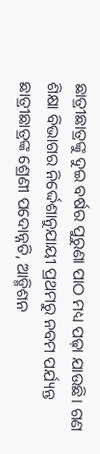ଛାତ୍ରୀଛାତ୍ରଙ୍କୁ ଦୁଇ ବର୍ଷର ପୁରୁଣା ପାଠ ମଧ୍ୟ ପଢ଼ା ଯାଉଛି। ଗଣ ଶିକ୍ଷା ବିଭାଗର ନିର୍ଦ୍ଦେଶାନୁଯାୟୀ ପ୍ରଥମରୁ ନବମ ପର୍ଯ୍ୟନ୍ତ ଛାତ୍ରୀଛାତ୍ରଙ୍କ ଶ୍ରେଣୀ ପଦୋନ୍ନତି, ଆଡ୍ମିଶନ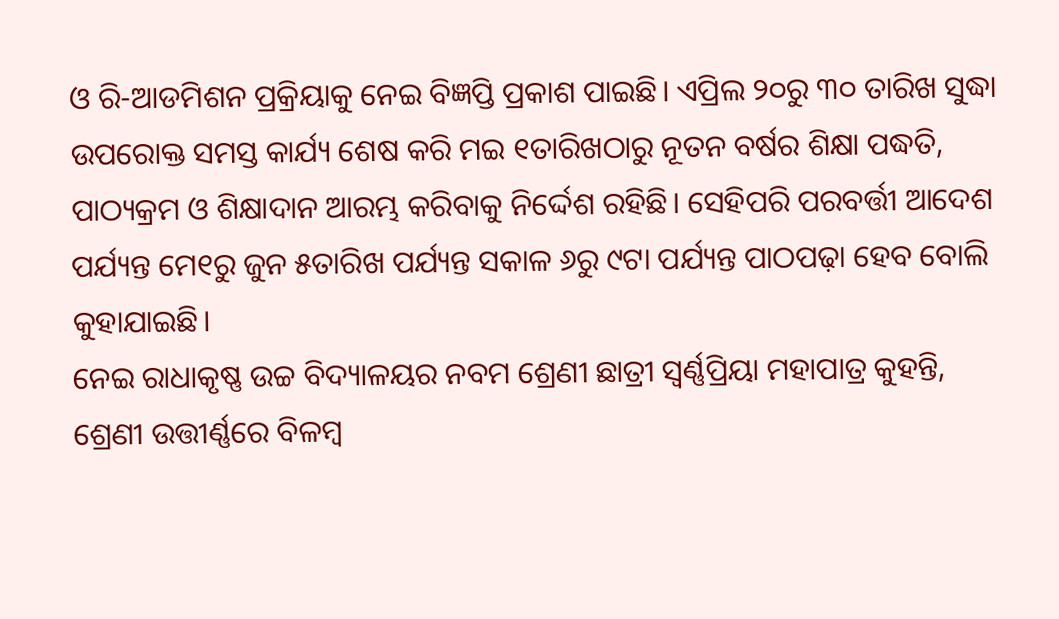ଓ ରି-ଆଡମିଶନ ପ୍ରକ୍ରିୟାକୁ ନେଇ ବିଜ୍ଞପ୍ତି ପ୍ରକାଶ ପାଇଛି। ଏପ୍ରିଲ ୨୦ରୁ ୩୦ ତାରିଖ ସୁଦ୍ଧା ଉପରୋକ୍ତ ସମସ୍ତ କାର୍ଯ୍ୟ ଶେଷ କରି ମଇ ୧ତାରିଖଠାରୁ ନୂତନ ବର୍ଷର ଶିକ୍ଷା ପଦ୍ଧତି, ପାଠ୍ୟକ୍ରମ ଓ ଶିକ୍ଷାଦାନ ଆରମ୍ଭ କରିବାକୁ ନିର୍ଦ୍ଦେଶ ରହିଛି। ସେହିପରି ପରବର୍ତ୍ତୀ ଆଦେଶ ପର୍ଯ୍ୟନ୍ତ ମେ୧ରୁ ଜୁନ ୫ତାରିଖ ପର୍ଯ୍ୟନ୍ତ ସକାଳ ୬ରୁ ୯ଟା ପର୍ଯ୍ୟନ୍ତ ପାଠପଢ଼ା ହେବ ବୋଲି କୁହାଯାଇଛି।
ନେଇ ରାଧାକୃଷ୍ଣ ଉଚ୍ଚ ବିଦ୍ୟାଳୟର ନବମ ଶ୍ରେଣୀ ଛାତ୍ରୀ ସ୍ବର୍ଣ୍ଣପ୍ରିୟା ମହାପାତ୍ର କୁହନ୍ତି, ଶ୍ରେଣୀ ଉତ୍ତୀର୍ଣ୍ଣରେ ବିଳମ୍ବ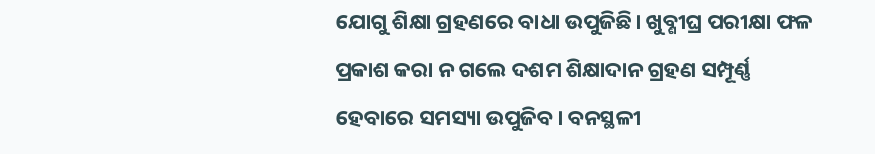ଯୋଗୁ ଶିକ୍ଷା ଗ୍ରହଣରେ ବାଧା ଉପୁଜିଛି। ଖୁବ୍ଶୀଘ୍ର ପରୀକ୍ଷା ଫଳ ପ୍ରକାଶ କରା ନ ଗଲେ ଦଶମ ଶିକ୍ଷାଦାନ ଗ୍ରହଣ ସମ୍ପୂର୍ଣ୍ଣ ହେବାରେ ସମସ୍ୟା ଉପୁଜିବ। ବନସ୍ଥଳୀ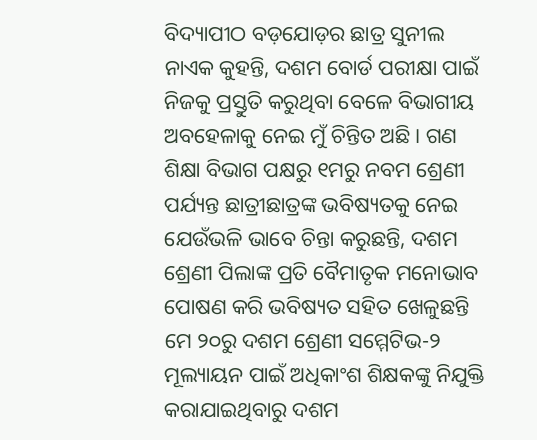ବିଦ୍ୟାପୀଠ ବଡ଼ଯୋଡ଼ର ଛାତ୍ର ସୁନୀଲ ନାଏକ କୁହନ୍ତି, ଦଶମ ବୋର୍ଡ ପରୀକ୍ଷା ପାଇଁ ନିଜକୁ ପ୍ରସ୍ତୁତି କରୁଥିବା ବେଳେ ବିଭାଗୀୟ ଅବହେଳାକୁ ନେଇ ମୁଁ ଚିନ୍ତିତ ଅଛି। ଗଣ ଶିକ୍ଷା ବିଭାଗ ପକ୍ଷରୁ ୧ମରୁ ନବମ ଶ୍ରେଣୀ ପର୍ଯ୍ୟନ୍ତ ଛାତ୍ରୀଛାତ୍ରଙ୍କ ଭବିଷ୍ୟତକୁ ନେଇ ଯେଉଁଭଳି ଭାବେ ଚିନ୍ତା କରୁଛନ୍ତି, ଦଶମ ଶ୍ରେଣୀ ପିଲାଙ୍କ ପ୍ରତି ବୈମାତୃକ ମନୋଭାବ ପୋଷଣ କରି ଭବିଷ୍ୟତ ସହିତ ଖେଳୁଛନ୍ତି ମେ ୨୦ରୁ ଦଶମ ଶ୍ରେଣୀ ସମ୍ମେଟିଭ-୨ ମୂଲ୍ୟାୟନ ପାଇଁ ଅଧିକାଂଶ ଶିକ୍ଷକଙ୍କୁ ନିଯୁକ୍ତି କରାଯାଇଥିବାରୁ ଦଶମ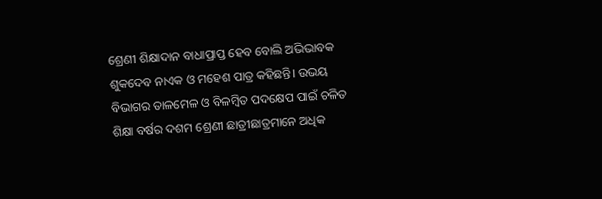ଶ୍ରେଣୀ ଶିକ୍ଷାଦାନ ବାଧାପ୍ରାପ୍ତ ହେବ ବୋଲି ଅଭିଭାବକ ଶୁକଦେବ ନାଏକ ଓ ମହେଶ ପାତ୍ର କହିଛନ୍ତି। ଉଭୟ ବିଭାଗର ତାଳମେଳ ଓ ବିଳମ୍ବିତ ପଦକ୍ଷେପ ପାଇଁ ଚଳିତ ଶିକ୍ଷା ବର୍ଷର ଦଶମ ଶ୍ରେଣୀ ଛାତ୍ରୀଛାତ୍ରମାନେ ଅଧିକ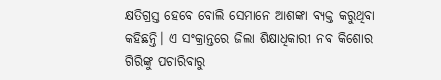କ୍ଷତିଗ୍ରସ୍ତ ହେବେ ବୋଲି ସେମାନେ ଆଶଙ୍କା ବ୍ୟକ୍ତ କରୁଥିବା କହିଛନ୍ତି। ଏ ସଂକ୍ରାନ୍ତରେ ଜିଲା ଶିକ୍ଷାଧିକାରୀ ନବ କିଶୋର ଗିରିଙ୍କୁ ପଚାରିବାରୁ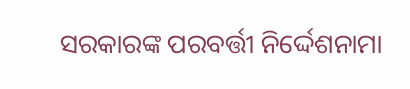ସରକାରଙ୍କ ପରବର୍ତ୍ତୀ ନିର୍ଦ୍ଦେଶନାମା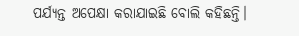ପର୍ଯ୍ୟନ୍ତ ଅପେକ୍ଷା କରାଯାଇଛି ବୋଲି କହିଛନ୍ତି।